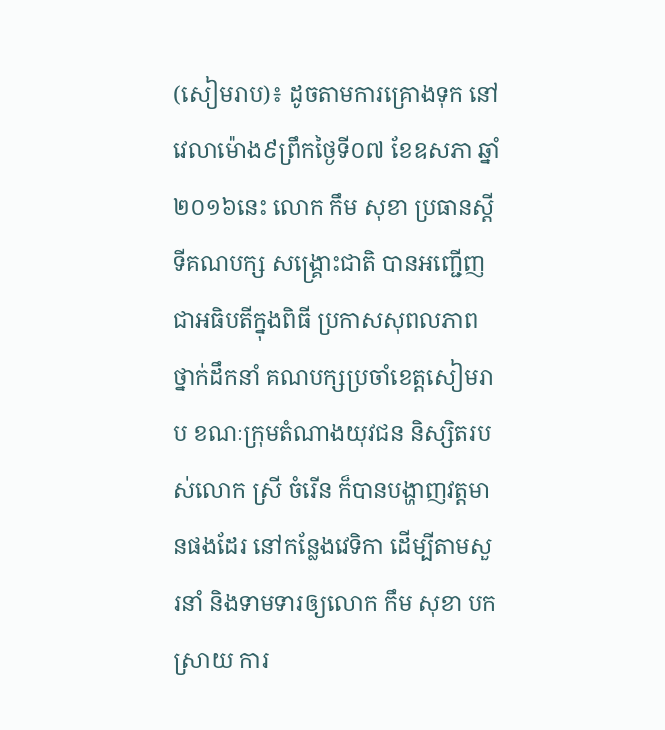(សៀមរាប)៖ ដូចតាមការគ្រោងទុក នៅវេលាម៉ោង៩ព្រឹកថ្ងៃទី០៧ ខែឧសភា ឆ្នាំ២០១៦នេះ លោក កឹម សុខា ប្រធានស្តីទីគណបក្ស សង្រ្គោះជាតិ បានអញ្ជើញជាអធិបតីក្នុងពិធី ប្រកាសសុពលភាពថ្នាក់ដឹកនាំ គណបក្សប្រចាំខេត្តសៀមរាប ខណៈក្រុមតំណាងយុវជន និស្សិតរបស់លោក ស្រី ចំរើន ក៏បានបង្ហាញវត្តមានផងដែរ នៅកន្លែងវេទិកា ដើម្បីតាមសួរនាំ និងទាមទារឲ្យលោក កឹម សុខា បកស្រាយ ការ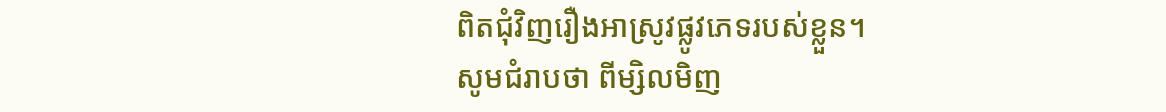ពិតជុំវិញរឿងអាស្រូវផ្លូវភេទរបស់ខ្លួន។
សូមជំរាបថា ពីម្សិលមិញ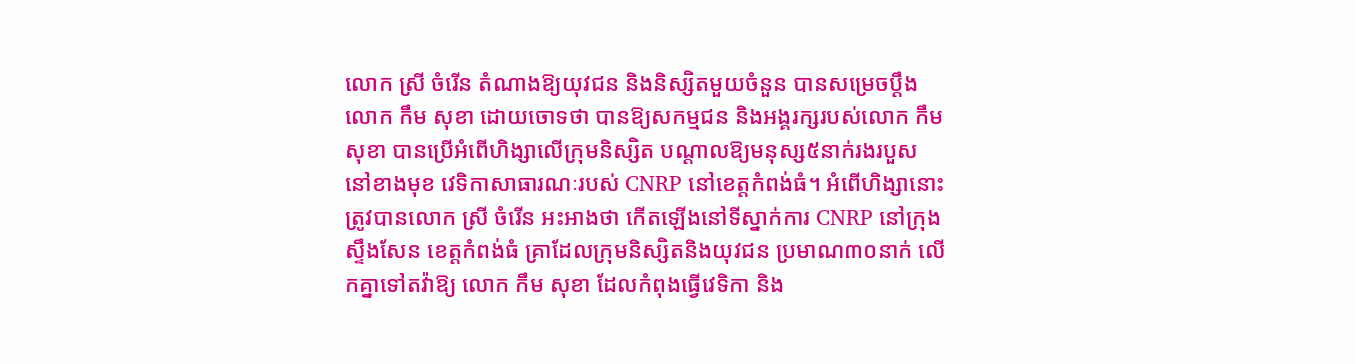លោក ស្រី ចំរើន តំណាងឱ្យយុវជន និងនិស្សិតមួយចំនួន បានសម្រេចប្តឹងលោក កឹម សុខា ដោយចោទថា បានឱ្យសកម្មជន និងអង្គរក្សរបស់លោក កឹម សុខា បានប្រើអំពើហិង្សាលើក្រុមនិស្សិត បណ្តាលឱ្យមនុស្ស៥នាក់រងរបួស នៅខាងមុខ វេទិកាសាធារណៈរបស់ CNRP នៅខេត្តកំពង់ធំ។ អំពើហិង្សានោះ ត្រូវបានលោក ស្រី ចំរើន អះអាងថា កើតឡើងនៅទីស្នាក់ការ CNRP នៅក្រុងស្ទឹងសែន ខេត្តកំពង់ធំ គ្រាដែលក្រុមនិស្សិតនិងយុវជន ប្រមាណ៣០នាក់ លើកគ្នាទៅតវ៉ាឱ្យ លោក កឹម សុខា ដែលកំពុងធ្វើវេទិកា និង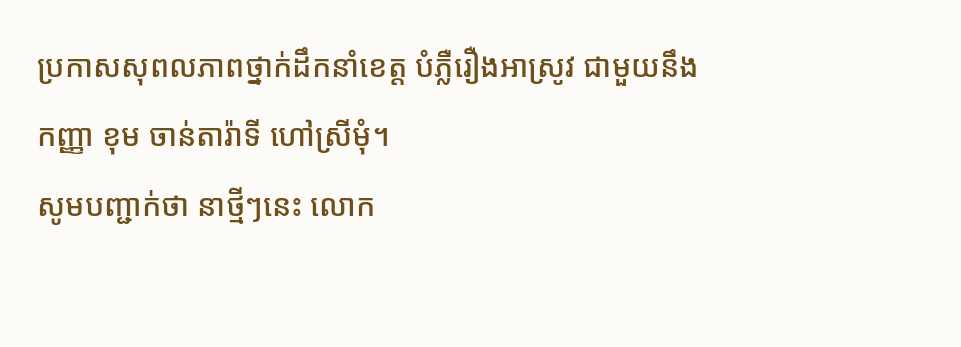ប្រកាសសុពលភាពថ្នាក់ដឹកនាំខេត្ត បំភ្លឺរឿងអាស្រូវ ជាមួយនឹងកញ្ញា ខុម ចាន់តារ៉ាទី ហៅស្រីមុំ។
សូមបញ្ជាក់ថា នាថ្មីៗនេះ លោក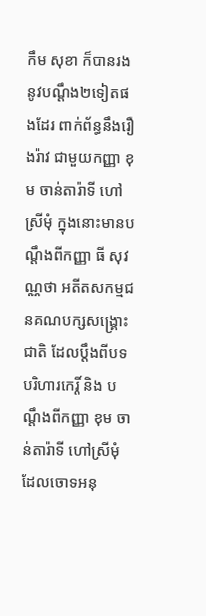កឹម សុខា ក៏បានរងនូវបណ្តឹង២ទៀតផងដែរ ពាក់ព័ន្ធនឹងរឿងរ៉ាវ ជាមួយកញ្ញា ខុម ចាន់តារ៉ាទី ហៅស្រីមុំ ក្នុងនោះមានបណ្តឹងពីកញ្ញា ធី សុវណ្ណថា អតីតសកម្មជនគណបក្សសង្រ្គោះជាតិ ដែលប្តឹងពីបទបរិហារកេរ្តិ៍ និង បណ្តឹងពីកញ្ញា ខុម ចាន់តារ៉ាទី ហៅស្រីមុំ ដែលចោទអនុ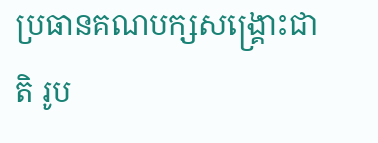ប្រធានគណបក្សសង្រ្គោះជាតិ រូប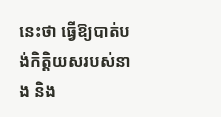នេះថា ធ្វើឱ្យបាត់បង់កិត្តិយសរបស់នាង និង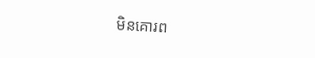មិនគោរព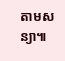តាមសន្យា៕